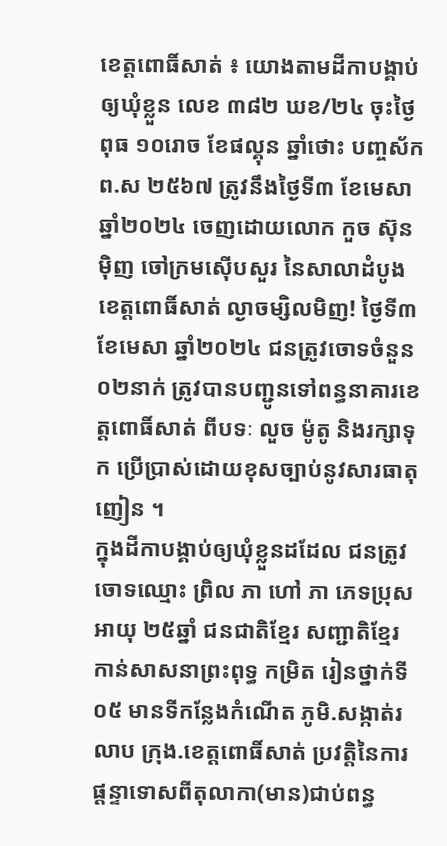ខេត្តពោធិ៍សាត់ ៖ យោងតាមដីកាបង្គាប់ឲ្យឃុំខ្លួន លេខ ៣៨២ ឃខ/២៤ ចុះថ្ងៃពុធ ១០រោច ខែផល្គុន ឆ្នាំថោះ បញ្ចស័ក ព.ស ២៥៦៧ ត្រូវនឹងថ្ងៃទី៣ ខែមេសា ឆ្នាំ២០២៤ ចេញដោយលោក កួច ស៊ុនម៉ិញ ចៅក្រមស៊ើបសួរ នៃសាលាដំបូងខេត្តពោធិ៍សាត់ ល្ងាចម្សិលមិញ! ថ្ងៃទី៣ ខែមេសា ឆ្នាំ២០២៤ ជនត្រូវចោទចំនួន០២នាក់ ត្រូវបានបញ្ជូនទៅពន្ធនាគារខេត្តពោធិ៍សាត់ ពីបទៈ លួច ម៉ូតូ និងរក្សាទុក ប្រើប្រាស់ដោយខុសច្បាប់នូវសារធាតុញៀន ។
ក្នុងដីកាបង្គាប់ឲ្យឃុំខ្លួនដដែល ជនត្រូវចោទឈ្មោះ ព្រិល ភា ហៅ ភា ភេទប្រុស អាយុ ២៥ឆ្នាំ ជនជាតិខ្មែរ សញ្ជាតិខ្មែរ កាន់សាសនាព្រះពុទ្ធ កម្រិត រៀនថ្នាក់ទី០៥ មានទីកន្លែងកំណើត ភូមិ.សង្កាត់រលាប ក្រុង.ខេត្តពោធិ៍សាត់ ប្រវត្តិនៃការផ្ដន្ទាទោសពីតុលាកា(មាន)ជាប់ពន្ធ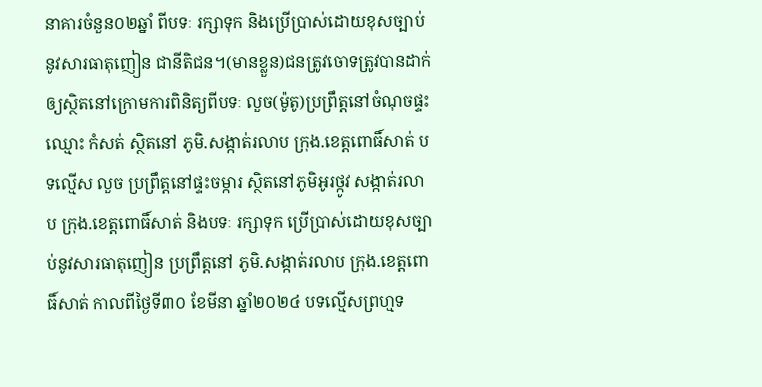នាគារចំនួន០២ឆ្នាំ ពីបទៈ រក្សាទុក និងប្រើប្រាស់ដោយខុសច្បាប់នូវសារធាតុញៀន ជានីតិជន។(មានខ្លួន)ជនត្រូវចោទត្រូវបានដាក់ឲ្យស្ថិតនៅក្រោមការពិនិត្យពីបទៈ លួច(ម៉ូតូ)ប្រព្រឹត្តនៅចំណុចផ្ទះឈ្មោះ កំសត់ ស្ថិតនៅ ភូមិ.សង្កាត់រលាប ក្រុង.ខេត្តពោធិ៍សាត់ បទល្មើស លួច ប្រព្រឹត្តនៅផ្ទះចម្ការ ស្ថិតនៅភូមិអូរថ្កូវ សង្កាត់រលាប ក្រុង.ខេត្តពោធិ៍សាត់ និងបទៈ រក្សាទុក ប្រើប្រាស់ដោយខុសច្បាប់នូវសារធាតុញៀន ប្រព្រឹត្តនៅ ភូមិ.សង្កាត់រលាប ក្រុង.ខេត្តពោធិ៍សាត់ កាលពីថ្ងៃទី៣០ ខែមីនា ឆ្នាំ២០២៤ បទល្មើសព្រហ្មទ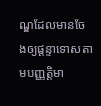ណ្ឌដែលមានចែងឲ្យផ្ដន្ទាទោសតាមបញ្ញតិ្តមា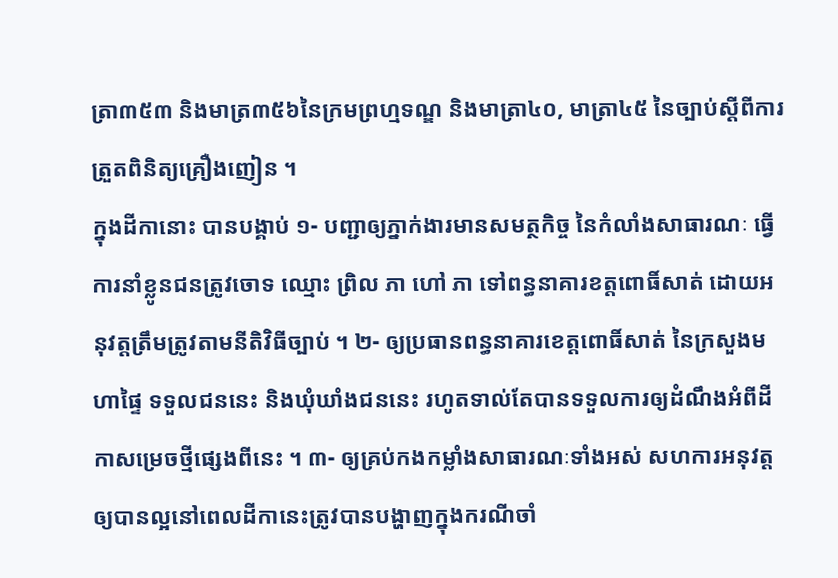ត្រា៣៥៣ និងមាត្រ៣៥៦នៃក្រមព្រហ្មទណ្ឌ និងមាត្រា៤០, មាត្រា៤៥ នៃច្បាប់ស្ដីពីការត្រួតពិនិត្យគ្រឿងញៀន ។
ក្នុងដីកានោះ បានបង្គាប់ ១- បញ្ជាឲ្យភ្នាក់ងារមានសមត្ថកិច្ច នៃកំលាំងសាធារណៈ ធ្វើការនាំខ្លូនជនត្រូវចោទ ឈ្មោះ ព្រិល ភា ហៅ ភា ទៅពន្ធនាគារខត្តពោធិ៍សាត់ ដោយអនុវត្តត្រឹមត្រូវតាមនីតិវិធីច្បាប់ ។ ២- ឲ្យប្រធានពន្ធនាគារខេត្តពោធិ៍សាត់ នៃក្រសួងមហាផ្ទៃ ទទួលជននេះ និងឃុំឃាំងជននេះ រហូតទាល់តែបានទទួលការឲ្យដំណឹងអំពីដីកាសម្រេចថ្មីផ្សេងពីនេះ ។ ៣- ឲ្យគ្រប់កងកម្លាំងសាធារណៈទាំងអស់ សហការអនុវត្តឲ្យបានល្អនៅពេលដីកានេះត្រូវបានបង្ហាញក្នុងករណីចាំ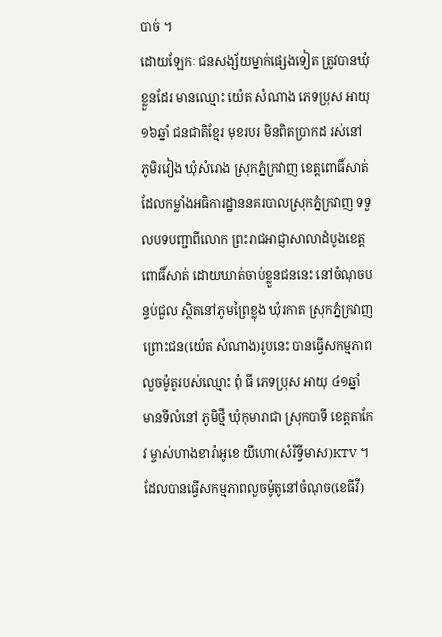បាច់ ។
ដោយឡែកៈ ជនសង្ស័យម្នាក់ផ្សេងទៀត ត្រូវបានឃុំខ្លួនដែរ មានឈ្មោះ យ៉េត សំណាង ភេទប្រុស អាយុ ១៦ឆ្នាំ ជនជាតិខ្មែរ មុខរបរ មិនពិតប្រាកដ រស់នៅ ភូមិរវៀង ឃុំសំរោង ស្រុកភ្នំក្រវាញ ខេត្តពោធិ៍សាត់ ដែលកម្លាំងអធិការដ្ឋាននគរបាលស្រុកភ្នំក្រវាញ ទទួលបទបញ្ជាពីលោក ព្រះរាជអាជ្ញាសាលាដំបូងខេត្តពោធិ៍សាត់ ដោយឃាត់ចាប់ខ្លួនជននេះ នៅចំណុចបន្ទប់ជួល ស្ថិតនៅភូមព្រៃខ្លុង ឃុំរកាត ស្រុកភ្នំក្រវាញ ព្រោះជន(យ៉េត សំណាង)រូបនេះ បានធ្វើសកម្មភាពលួចម៉ូតូរបស់ឈ្មោះ ពុំ ធី ភេទប្រុស អាយុ ៤១ឆ្នាំ មានទីលំនៅ ភូមិថ្មី ឃុំកុមារាជា ស្រុកបាទី ខេត្តតាកែវ ម្ចាស់ហាងខារ៉ាអូខេ យីហោ(សំរិទ្វីមាស)KTV ។ ដែលបានធ្វើសកម្មភាពលួចម៉ូតូនៅចំណុច(ខេធីវី)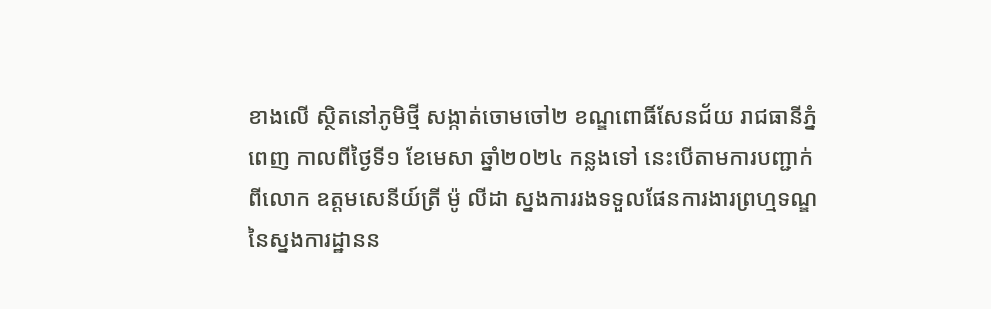ខាងលើ ស្ថិតនៅភូមិថ្មី សង្កាត់ចោមចៅ២ ខណ្ឌពោធិ៍សែនជ័យ រាជធានីភ្នំពេញ កាលពីថ្ងៃទី១ ខែមេសា ឆ្នាំ២០២៤ កន្លងទៅ នេះបើតាមការបញ្ជាក់ពីលោក ឧត្ដមសេនីយ៍ត្រី ម៉ូ លីដា ស្នងការរងទទួលផែនការងារព្រហ្មទណ្ឌនៃស្នងការដ្ឋានន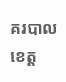គរបាលខេត្ត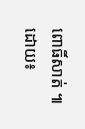ពោធិ៍សាត់ ៕
ដោយ៖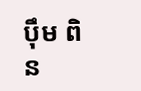ប៉ឹម ពិន